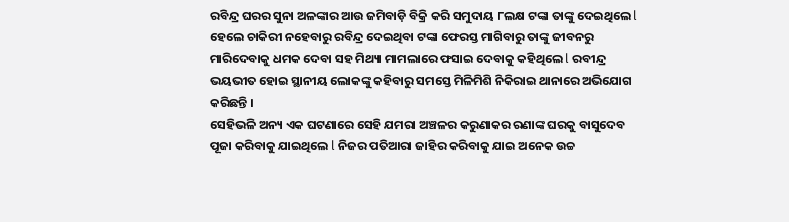ରବିନ୍ଦ୍ର ଘରର ସୁନା ଅଳଙ୍କାର ଆଉ ଜମିବାଡ଼ି ବିକ୍ରି କରି ସମୁଦାୟ ୮ଲକ୍ଷ ଟଙ୍କା ତାଙ୍କୁ ଦେଇଥିଲେ l ହେଲେ ଚାକିରୀ ନହେବାରୁ ରବିନ୍ଦ୍ର ଦେଇଥିବା ଟଙ୍କା ଫେରସ୍ତ ମାଗିବାରୁ ତାଙ୍କୁ ଜୀବନରୁ ମାରିଦେବାକୁ ଧମକ ଦେବା ସହ ମିଥ୍ୟା ମାମଲାରେ ଫସାଇ ଦେବାକୁ କହିଥିଲେ l ରବୀନ୍ଦ୍ର ଭୟଭୀତ ହୋଇ ସ୍ଥାନୀୟ ଲୋକଙ୍କୁ କହିବାରୁ ସମସ୍ତେ ମିଳିମିଶି ନିକିରାଇ ଥାନାରେ ଅଭିଯୋଗ କରିଛନ୍ତି ।
ସେହିଭଳି ଅନ୍ୟ ଏକ ଘଟଣାରେ ସେହି ଯମରା ଅଞ୍ଚଳର କରୁଣାକର ରଣାଙ୍କ ଘରକୁ ବାସୁଦେବ ପୂଜା କରିବାକୁ ଯାଇଥିଲେ l ନିଜର ପତିଆରା ଜାହିର କରିବାକୁ ଯାଇ ଅନେକ ଉଚ୍ଚ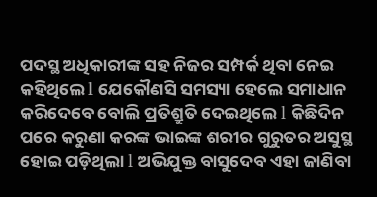ପଦସ୍ଥ ଅଧିକାରୀଙ୍କ ସହ ନିଜର ସମ୍ପର୍କ ଥିବା ନେଇ କହିଥିଲେ l ଯେକୌଣସି ସମସ୍ୟା ହେଲେ ସମାଧାନ କରିଦେବେ ବୋଲି ପ୍ରତିଶ୍ରୁତି ଦେଇଥିଲେ l କିଛିଦିନ ପରେ କରୁଣା କରଙ୍କ ଭାଇଙ୍କ ଶରୀର ଗୁରୁତର ଅସୁସ୍ଥ ହୋଇ ପଡ଼ିଥିଲା l ଅଭିଯୁକ୍ତ ବାସୁଦେବ ଏହା ଜାଣିବା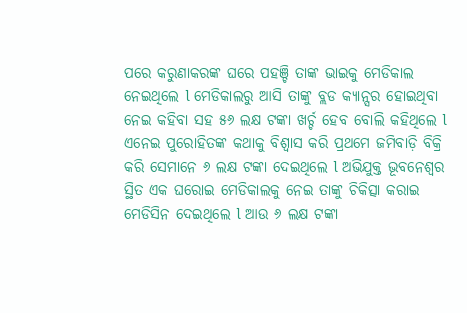ପରେ କରୁଣାକରଙ୍କ ଘରେ ପହଞ୍ଚି ତାଙ୍କ ଭାଇକୁ ମେଡିକାଲ ନେଇଥିଲେ l ମେଡିକାଲରୁ ଆସି ତାଙ୍କୁ ବ୍ଲଡ କ୍ୟାନ୍ସର ହୋଇଥିବା ନେଇ କହିବା ସହ ୫୬ ଲକ୍ଷ ଟଙ୍କା ଖର୍ଚ୍ଚ ହେବ ବୋଲି କହିଥିଲେ l
ଏନେଇ ପୁରୋହିତଙ୍କ କଥାକୁ ବିଶ୍ବାସ କରି ପ୍ରଥମେ ଜମିବାଡ଼ି ବିକ୍ରି କରି ସେମାନେ ୬ ଲକ୍ଷ ଟଙ୍କା ଦେଇଥିଲେ l ଅଭିଯୁକ୍ତ ଭୂବନେଶ୍ୱର ସ୍ଥିତ ଏକ ଘରୋଇ ମେଡିକାଲକୁ ନେଇ ତାଙ୍କୁ ଚିକିତ୍ସା କରାଇ ମେଡିସିନ ଦେଇଥିଲେ l ଆଉ ୬ ଲକ୍ଷ ଟଙ୍କା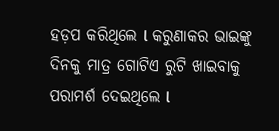ହଡ଼ପ କରିଥିଲେ l କରୁଣାକର ଭାଇଙ୍କୁ ଦିନକୁ ମାତ୍ର ଗୋଟିଏ ରୁଟି ଖାଇବାକୁ ପରାମର୍ଶ ଦେଇଥିଲେ l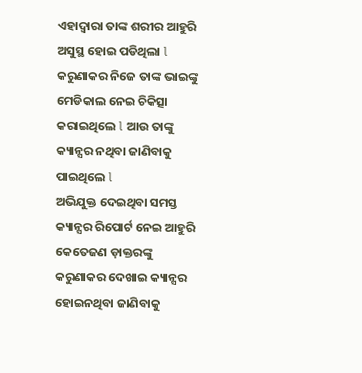ଏହାଦ୍ବାରା ତାଙ୍କ ଶରୀର ଆହୁରି ଅସୁସ୍ଥ ହୋଇ ପଡିଥିଲା l କରୁଣାକର ନିଜେ ତାଙ୍କ ଭାଇଙ୍କୁ ମେଡିକାଲ ନେଇ ଚିକିତ୍ସା କରାଇଥିଲେ l ଆଉ ତାଙ୍କୁ କ୍ୟାନ୍ସର ନଥିବା ଜାଣିବାକୁ ପାଇଥିଲେ l
ଅଭିଯୁକ୍ତ ଦେଇଥିବା ସମସ୍ତ କ୍ୟାନ୍ସର ରିପୋର୍ଟ ନେଇ ଆହୁରି କେତେଜଣ ଡ଼ାକ୍ତରଙ୍କୁ କରୁଣାକର ଦେଖାଇ କ୍ୟାନ୍ସର ହୋଇନଥିବା ଜାଣିବାକୁ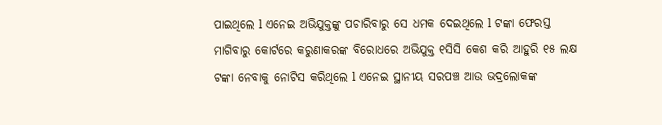ପାଇଥିଲେ l ଏନେଇ ଅଭିଯୁକ୍ତଙ୍କୁ ପଚାରିବାରୁ ସେ ଧମକ ଦେଇଥିଲେ l ଟଙ୍କା ଫେରସ୍ତ ମାଗିବାରୁ କୋର୍ଟରେ କରୁଣାକରଙ୍କ ବିରୋଧରେ ଅଭିଯୁକ୍ତ ୧ସିସି କେଶ କରି ଆହୁରି ୧୫ ଲକ୍ଷ ଟଙ୍କା ନେବାକୁ ନୋଟିସ କରିଥିଲେ l ଏନେଇ ସ୍ଥାନୀୟ ସରପଞ୍ଚ ଆଉ ଭଦ୍ରଲୋକଙ୍କ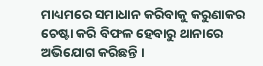ମାଧ୍ୟମରେ ସମାଧାନ କରିବାକୁ କରୁଣାକର ଚେଷ୍ଟା କରି ବିଫଳ ହେବାରୁ ଥାନାରେ ଅଭିଯୋଗ କରିଛନ୍ତି ।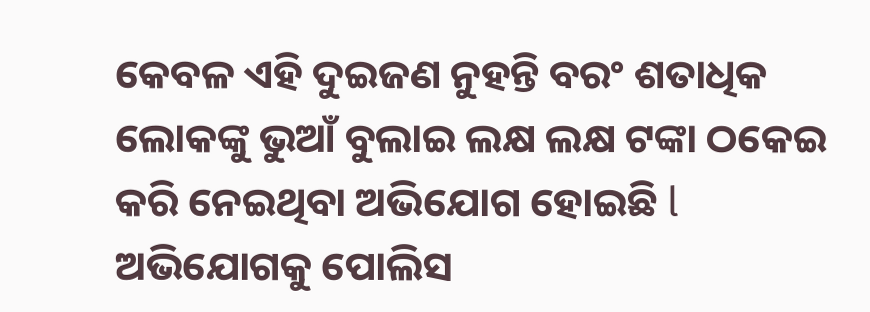କେବଳ ଏହି ଦୁଇଜଣ ନୁହନ୍ତି ବରଂ ଶତାଧିକ ଲୋକଙ୍କୁ ଭୁଆଁ ବୁଲାଇ ଲକ୍ଷ ଲକ୍ଷ ଟଙ୍କା ଠକେଇ କରି ନେଇଥିବା ଅଭିଯୋଗ ହୋଇଛି l ଅଭିଯୋଗକୁ ପୋଲିସ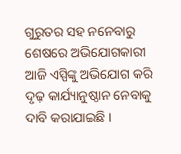ଗୁରୁତର ସହ ନନେବାରୁ ଶେଷରେ ଅଭିଯୋଗକାରୀ ଆଜି ଏସ୍ପିଙ୍କୁ ଅଭିଯୋଗ କରି ଦୃଢ଼ କାର୍ଯ୍ୟାନୁଷ୍ଠାନ ନେବାକୁ ଦାବି କରାଯାଇଛି ।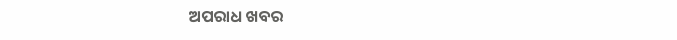ଅପରାଧ ଖବର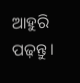ଆହୁରି ପଢ଼ନ୍ତୁ ।